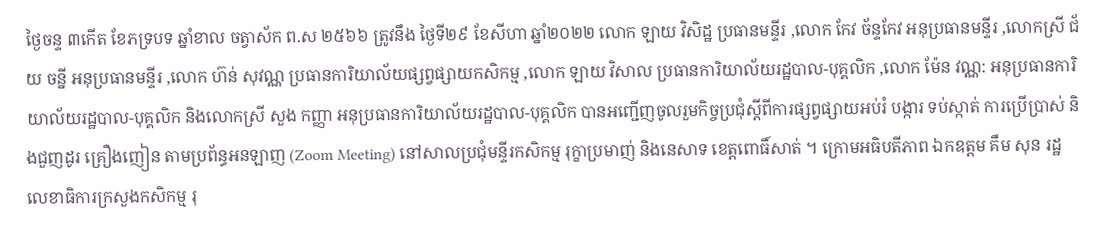ថ្ងៃចន្ទ ៣កើត ខែភទ្របទ ឆ្នាំខាល ចត្វាស័ក ព.ស ២៥៦៦ ត្រូវនឹង ថ្ងៃទី២៩ ខែសីហា ឆ្នាំ២០២២ លោក ឡាយ វិសិដ្ឋ ប្រធានមន្ទីរ ,លោក កែវ ច័ន្ទកែវ អនុប្រធានមន្ទីរ ,លោកស្រី ជ័យ ចន្នី អនុប្រធានមន្ទីរ ,លោក ហ៊ន់ សុវណ្ណ ប្រធានការិយាល័យផ្សព្វផ្សាយកសិកម្ម ,លោក ឡាយ វិសាល ប្រធានការិយាល័យរដ្ឋបាល-បុគ្គលិក ,លោក ម៉ែន វណ្ណ: អនុប្រធានការិយាល័យរដ្ឋបាល-បុគ្គលិក និងលោកស្រី សួង កញ្ញា អនុប្រធានការិយាល័យរដ្ឋបាល-បុគ្គលិក បានអញ្ជេីញចូលរួមកិច្ចប្រជុំស្តីពីការផ្សព្វផ្សាយអប់រំ បង្ការ ទប់ស្កាត់ ការប្រើប្រាស់ និងជួញដូរ គ្រឿងញៀន តាមប្រព័ន្ធអនឡាញ (Zoom Meeting) នៅសាលប្រជុំមន្ទីរកសិកម្ម រុក្ខាប្រមាញ់ និងនេសាទ ខេត្តពោធិ៍សាត់ ។ ក្រោមអធិបតីភាព ឯកឧត្តម គឹម សុន រដ្ឋលេខាធិការក្រសួងកសិកម្ម រុ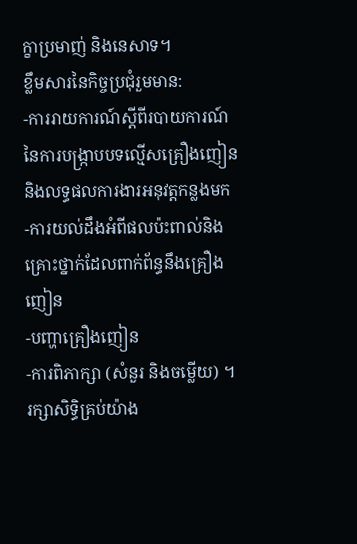ក្ខាប្រមាញ់ និងនេសាទ។
ខ្លឹមសារនៃកិច្ចប្រជុំរួមមាន:
-ការរាយការណ៍ស្តីពីរបាយការណ៍នៃការបង្ក្រាបបទល្មើសគ្រឿងញៀន និងលទ្ធផលការងារអនុវត្តកន្លងមក
-ការយល់ដឹងអំពីផលប៉ះពាល់និងគ្រោះថ្នាក់ដែលពាក់ព័ន្ធនឹងគ្រឿងញៀន
-បញ្ហាគ្រឿងញៀន
-ការពិភាក្សា (សំនួរ និងចម្លើយ) ។
រក្សាសិទិ្ធគ្រប់យ៉ាង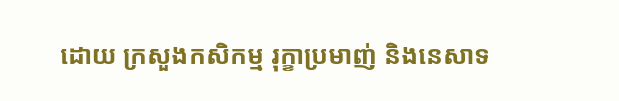ដោយ ក្រសួងកសិកម្ម រុក្ខាប្រមាញ់ និងនេសាទ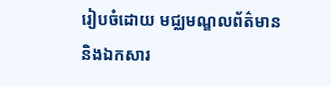រៀបចំដោយ មជ្ឈមណ្ឌលព័ត៌មាន និងឯកសារ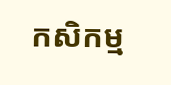កសិកម្ម